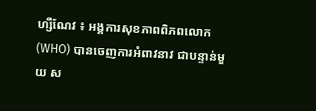ហ្សឺណែវ ៖ អង្គការសុខភាពពិភពលោក (WHO) បានចេញការអំពាវនាវ ជាបន្ទាន់មួយ ស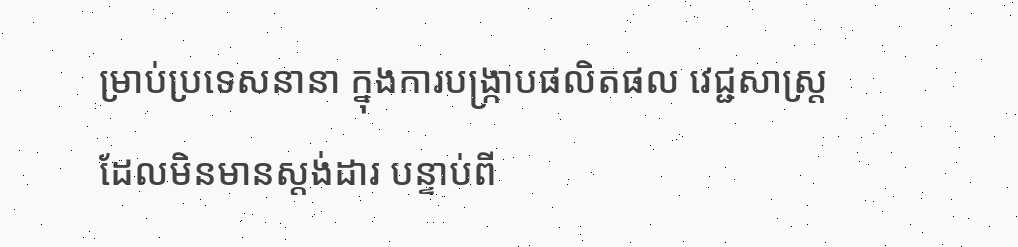ម្រាប់ប្រទេសនានា ក្នុងការបង្ក្រាបផលិតផល វេជ្ជសាស្រ្តដែលមិនមានស្តង់ដារ បន្ទាប់ពី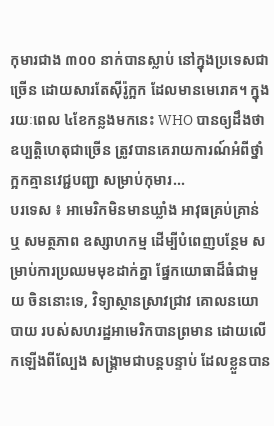កុមារជាង ៣០០ នាក់បានស្លាប់ នៅក្នុងប្រទេសជាច្រើន ដោយសារតែស៊ីរ៉ូក្អក ដែលមានមេរោគ។ ក្នុងរយៈពេល ៤ខែកន្លងមកនេះ WHO បានឲ្យដឹងថា ឧប្បត្តិហេតុជាច្រើន ត្រូវបានគេរាយការណ៍អំពីថ្នាំក្អកគ្មានវេជ្ជបញ្ជា សម្រាប់កុមារ...
បរទេស ៖ អាមេរិកមិនមានឃ្លាំង អាវុធគ្រប់គ្រាន់ ឬ សមត្ថភាព ឧស្សាហកម្ម ដើម្បីបំពេញបន្ថែម សម្រាប់ការប្រឈមមុខដាក់គ្នា ផ្នែកយោធាដ៏ធំជាមួយ ចិននោះទេ, វិទ្យាស្ថានស្រាវជ្រាវ គោលនយោបាយ របស់សហរដ្ឋអាមេរិកបានព្រមាន ដោយលើកឡើងពីល្បែង សង្គ្រាមជាបន្តបន្ទាប់ ដែលខ្លួនបាន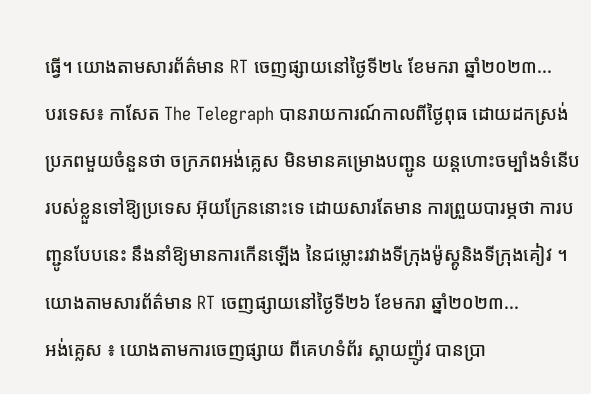ធ្វើ។ យោងតាមសារព័ត៌មាន RT ចេញផ្សាយនៅថ្ងៃទី២៤ ខែមករា ឆ្នាំ២០២៣...
បរទេស៖ កាសែត The Telegraph បានរាយការណ៍កាលពីថ្ងៃពុធ ដោយដកស្រង់ប្រភពមួយចំនួនថា ចក្រភពអង់គ្លេស មិនមានគម្រោងបញ្ជូន យន្តហោះចម្បាំងទំនើប របស់ខ្លួនទៅឱ្យប្រទេស អ៊ុយក្រែននោះទេ ដោយសារតែមាន ការព្រួយបារម្ភថា ការបញ្ជូនបែបនេះ នឹងនាំឱ្យមានការកើនឡើង នៃជម្លោះរវាងទីក្រុងម៉ូស្គូនិងទីក្រុងគៀវ ។ យោងតាមសារព័ត៌មាន RT ចេញផ្សាយនៅថ្ងៃទី២៦ ខែមករា ឆ្នាំ២០២៣...
អង់គ្លេស ៖ យោងតាមការចេញផ្សាយ ពីគេហទំព័រ ស្គាយញ៉ូវ បានប្រា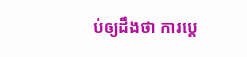ប់ឲ្យដឹងថា ការប្តេ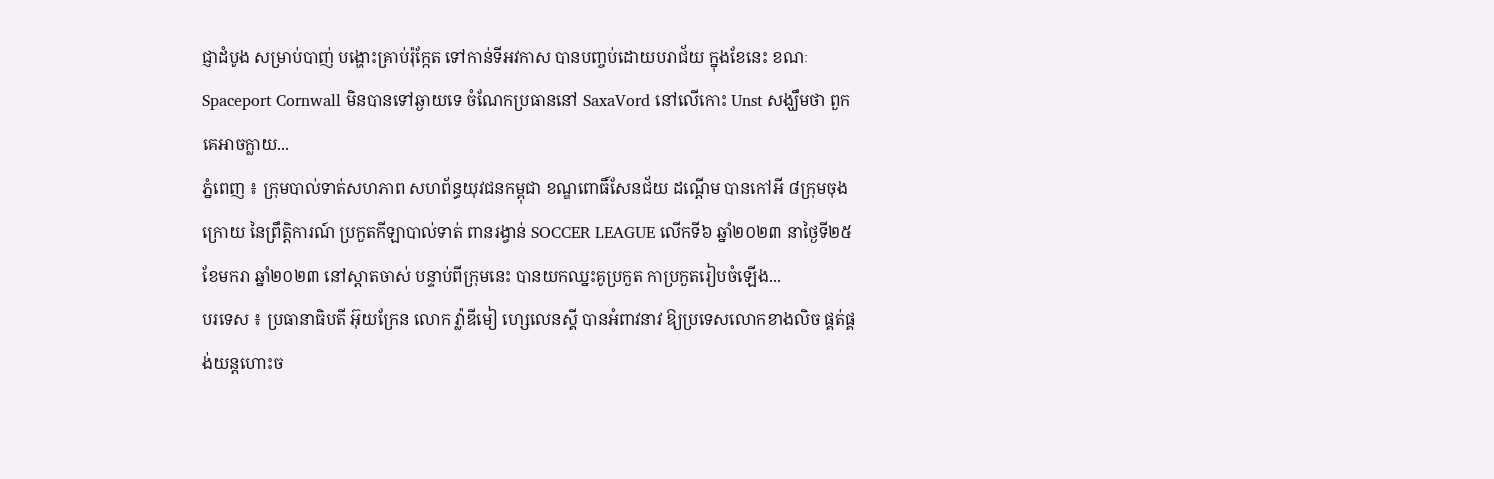ជ្ញាដំបូង សម្រាប់បាញ់ បង្ហោះគ្រាប់រ៉ុក្កែត ទៅកាន់ទីអវកាស បានបញ្ចប់ដោយបរាជ័យ ក្នុងខែនេះ ខណៈ Spaceport Cornwall មិនបានទៅឆ្ងាយទេ ចំណែកប្រធាននៅ SaxaVord នៅលើកោះ Unst សង្ឃឹមថា ពួកគេអាចក្លាយ...
ភ្នំពេញ ៖ ក្រុមបាល់ទាត់សហភាព សហព័ន្ធយុវជនកម្ពុជា ខណ្ឌពោធិ៍សែនជ័យ ដណ្តើម បានកៅអី ៨ក្រុមចុងក្រោយ នៃព្រឹត្តិការណ៍ ប្រកួតកីឡាបាល់ទាត់ ពានរង្វាន់ SOCCER LEAGUE លើកទី៦ ឆ្នាំ២០២៣ នាថ្ងៃទី២៥ ខែមករា ឆ្នាំ២០២៣ នៅស្តាតចាស់ បន្ទាប់ពីក្រុមនេះ បានយកឈ្នះគូប្រកួត កាប្រកួតរៀបចំឡើង...
បរទេស ៖ ប្រធានាធិបតី អ៊ុយក្រែន លោក វ្ល៉ាឌីមៀ ហ្សេលេនស្គី បានអំពាវនាវ ឱ្យប្រទេសលោកខាងលិច ផ្គត់ផ្គង់យន្តហោះច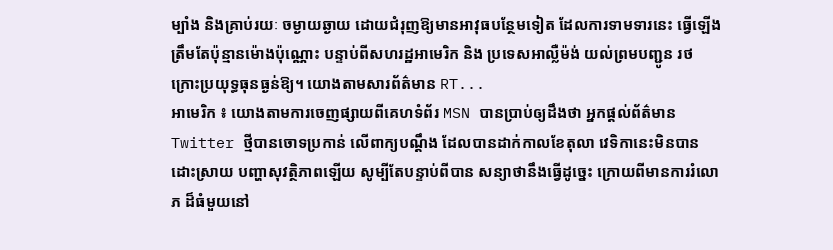ម្បាំង និងគ្រាប់រយៈ ចម្ងាយឆ្ងាយ ដោយជំរុញឱ្យមានអាវុធបន្ថែមទៀត ដែលការទាមទារនេះ ធ្វើឡើងត្រឹមតែប៉ុន្មានម៉ោងប៉ុណ្ណោះ បន្ទាប់ពីសហរដ្ឋអាមេរិក និង ប្រទេសអាល្លឺម៉ង់ យល់ព្រមបញ្ជូន រថក្រោះប្រយុទ្ធធុនធ្ងន់ឱ្យ។ យោងតាមសារព័ត៌មាន RT...
អាមេរិក ៖ យោងតាមការចេញផ្សាយពីគេហទំព័រ MSN បានប្រាប់ឲ្យដឹងថា អ្នកផ្តល់ព័ត៌មាន Twitter ថ្មីបានចោទប្រកាន់ លើពាក្យបណ្តឹង ដែលបានដាក់កាលខែតុលា វេទិកានេះមិនបានដោះស្រាយ បញ្ហាសុវត្ថិភាពឡើយ សូម្បីតែបន្ទាប់ពីបាន សន្យាថានឹងធ្វើដូច្នេះ ក្រោយពីមានការរំលោភ ដ៏ធំមួយនៅ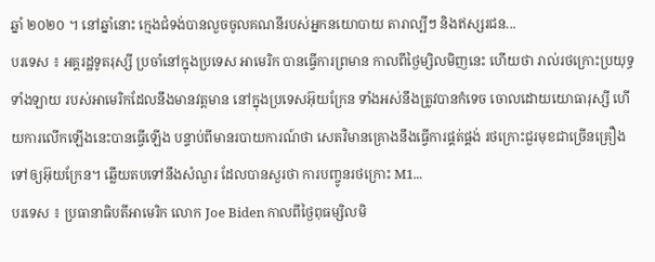ឆ្នាំ ២០២០ ។ នៅឆ្នាំនោះ ក្មេងជំទង់បានលួចចូលគណនីរបស់អ្នកនយោបាយ តារាល្បីៗ និងឥស្សរជន...
បរទេស ៖ អគ្គរដ្ឋទូតរុស្សី ប្រចាំនៅក្នុងប្រទេស អាមេរិក បានធ្វើការព្រមាន កាលពីថ្ងៃម្សិលមិញនេះ ហើយថា រាល់រថក្រោះប្រយុទ្ធទាំងឡាយ របស់អាមេរិកដែលនឹងមានវត្តមាន នៅក្នុងប្រទេសអ៊ុយក្រែន ទាំងអស់នឹងត្រូវបានកំទេច ចោលដោយយោធារុស្សី ហើយការលើកឡើងនេះបានធ្វើឡើង បន្ទាប់ពីមានរបាយការណ៍ថា សេតវិមានគ្រោងនឹងធ្វើការផ្គត់ផ្គង់ រថក្រោះជួរមុខជាច្រើនគ្រឿង ទៅឲ្យអ៊ុយក្រែន។ ឆ្លើយតបទៅនឹងសំណួរ ដែលបានសួរថា ការបញ្ចូនរថក្រោះ M1...
បរទេស ៖ ប្រធានាធិបតីអាមេរិក លោក Joe Biden កាលពីថ្ងៃពុធម្សិលមិ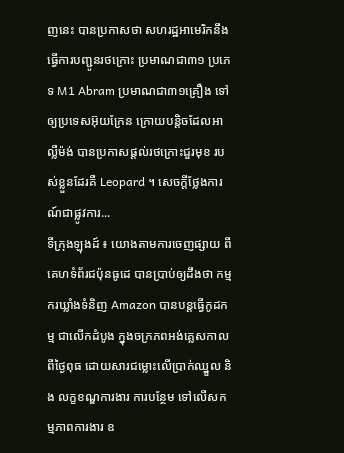ញនេះ បានប្រកាសថា សហរដ្ឋអាមេរិកនឹង ធ្វើការបញ្ជូនរថក្រោះ ប្រមាណជា៣១ ប្រភេទ M1 Abram ប្រមាណជា៣១គ្រឿង ទៅឲ្យប្រទេសអ៊ុយក្រែន ក្រោយបន្តិចដែលអាល្លឺម៉ង់ បានប្រកាសផ្តល់រថក្រោះជួរមុខ របស់ខ្លួនដែរគឺ Leopard ។ សេចក្តីថ្លែងការណ៍ជាផ្លូវការ...
ទីក្រុងឡុងដ៍ ៖ យោងតាមការចេញផ្សាយ ពីគេហទំព័រជប៉ុនធូដេ បានប្រាប់ឲ្យដឹងថា កម្មករឃ្លាំងទំនិញ Amazon បានបន្តធ្វើកូដកម្ម ជាលើកដំបូង ក្នុងចក្រភពអង់គ្លេសកាលពីថ្ងៃពុធ ដោយសារជម្លោះលើប្រាក់ឈ្នួល និង លក្ខខណ្ឌការងារ ការបន្ថែម ទៅលើសកម្មភាពការងារ ឧ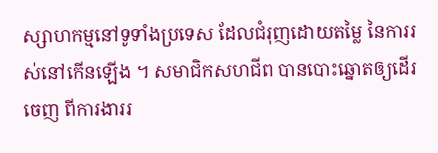ស្សាហកម្មនៅទូទាំងប្រទេស ដែលជំរុញដោយតម្លៃ នៃការរស់នៅកើនឡើង ។ សមាជិកសហជីព បានបោះឆ្នោតឲ្យដើរចេញ ពីការងាររ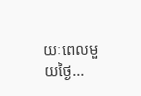យៈពេលមួយថ្ងៃ...